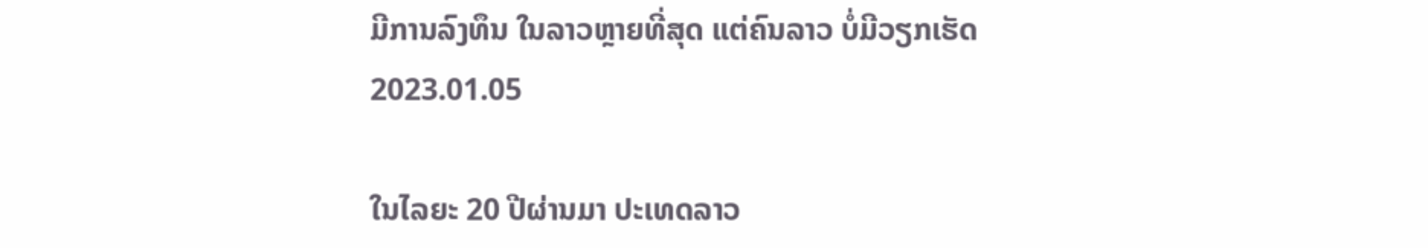ມີການລົງທຶນ ໃນລາວຫຼາຍທີ່ສຸດ ແຕ່ຄົນລາວ ບໍ່ມີວຽກເຮັດ
2023.01.05

ໃນໄລຍະ 20 ປີຜ່ານມາ ປະເທດລາວ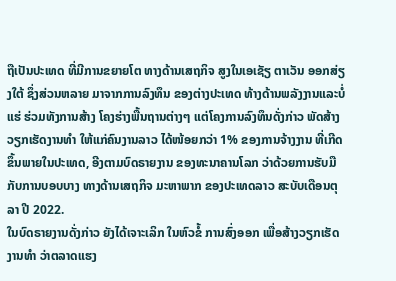ຖືເປັນປະເທດ ທີ່ມີການຂຍາຍໂຕ ທາງດ້ານເສຖກິຈ ສູງໃນເອເຊັຽ ຕາເວັນ ອອກສ່ຽງໃຕ້ ຊຶ່ງສ່ວນຫລາຍ ມາຈາກການລົງທຶນ ຂອງຕ່າງປະເທດ ທ້າງດ້ານພລັງງານແລະບໍ່ແຮ່ ຮ່ວມທັງການສ້າງ ໂຄງຮ່າງພື້ນຖານຕ່າງໆ ແຕ່ໂຄງການລົງທຶນດັ່ງກ່າວ ພັດສ້າງວຽກເຮັດງານທຳ ໃຫ້ແກ່ຄົນງານລາວ ໄດ້ໜ້ອຍກວ່າ 1% ຂອງການຈ້າງງານ ທີ່ເກີດຂຶ້ນພາຍໃນປະເທດ, ອີງຕາມບົດຣາຍງານ ຂອງທະນາຄານໂລກ ວ່າດ້ວຍການຮັບມື ກັບການບອບບາງ ທາງດ້ານເສຖກິຈ ມະຫາພາກ ຂອງປະເທດລາວ ສະບັບເດືອນຕຸລາ ປີ 2022.
ໃນບົດຣາຍງານດັ່ງກ່າວ ຍັງໄດ້ເຈາະເລິກ ໃນຫົວຂໍ້ ການສົ່ງອອກ ເພື່ອສ້າງວຽກເຮັດ ງານທຳ ວ່າຕລາດແຮງ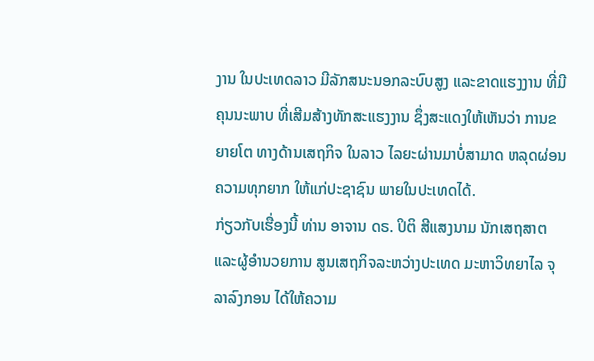ງານ ໃນປະເທດລາວ ມີລັກສນະນອກລະບົບສູງ ແລະຂາດແຮງງານ ທີ່ມີຄຸນນະພາບ ທີ່ເສີມສ້າງທັກສະແຮງງານ ຊຶ່ງສະແດງໃຫ້ເຫັນວ່າ ການຂຍາຍໂຕ ທາງດ້ານເສຖກິຈ ໃນລາວ ໄລຍະຜ່ານມາບໍ່ສາມາດ ຫລຸດຜ່ອນຄວາມທຸກຍາກ ໃຫ້ແກ່ປະຊາຊົນ ພາຍໃນປະເທດໄດ້.
ກ່ຽວກັບເຮື່ອງນີ້ ທ່ານ ອາຈານ ດຣ. ປິຕິ ສີແສງນາມ ນັກເສຖສາຕ ແລະຜູ້ອຳນວຍການ ສູນເສຖກິຈລະຫວ່າງປະເທດ ມະຫາວິທຍາໄລ ຈຸລາລົງກອນ ໄດ້ໃຫ້ຄວາມ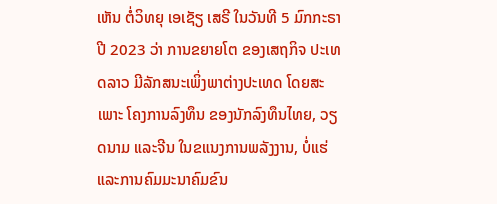ເຫັນ ຕໍ່ວິທຍຸ ເອເຊັຽ ເສຣີ ໃນວັນທີ 5 ມົກກະຣາ ປີ 2023 ວ່າ ການຂຍາຍໂຕ ຂອງເສຖກິຈ ປະເທດລາວ ມີລັກສນະເພິ່ງພາຕ່າງປະເທດ ໂດຍສະເພາະ ໂຄງການລົງທຶນ ຂອງນັກລົງທຶນໄທຍ, ວຽດນາມ ແລະຈີນ ໃນຂແນງການພລັງງານ, ບໍ່ແຮ່ ແລະການຄົມມະນາຄົມຂົນ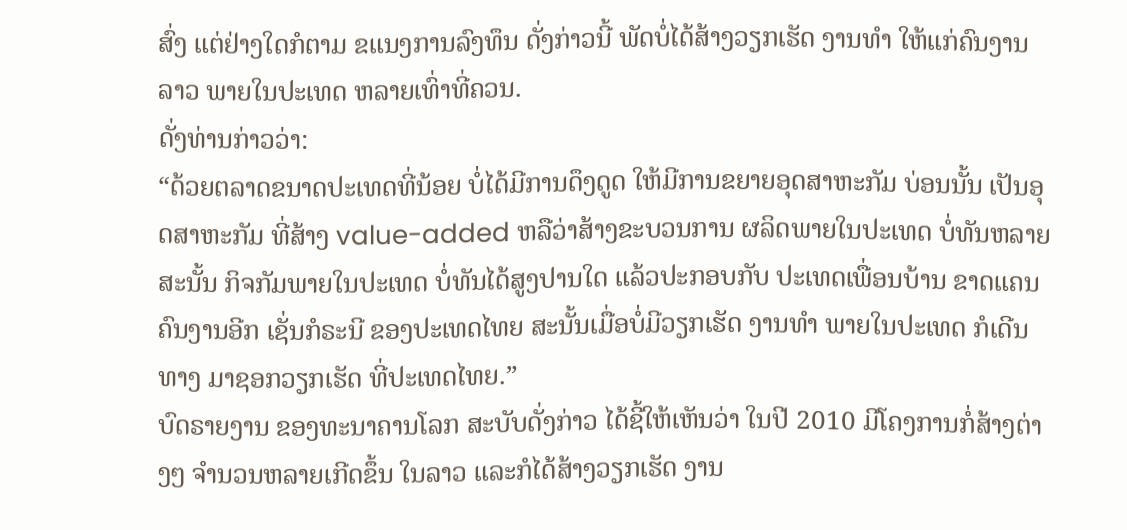ສົ່ງ ແຕ່ຢ່າງໃດກໍຕາມ ຂແນງການລົງທຶນ ດັ່ງກ່າວນີ້ ພັດບໍ່ໄດ້ສ້າງວຽກເຮັດ ງານທຳ ໃຫ້ແກ່ຄົນງານລາວ ພາຍໃນປະເທດ ຫລາຍເທົ່າທີ່ຄວນ.
ດັ່ງທ່ານກ່າວວ່າ:
“ດ້ວຍຕລາດຂນາດປະເທດທີ່ນ້ອຍ ບໍ່ໄດ້ມີການດຶງດູດ ໃຫ້ມີການຂຍາຍອຸດສາຫະກັມ ບ່ອນນັ້ນ ເປັນອຸດສາຫະກັມ ທີ່ສ້າງ value-added ຫລືວ່າສ້າງຂະບວນການ ຜລິດພາຍໃນປະເທດ ບໍ່ທັນຫລາຍ ສະນັ້ນ ກິຈກັມພາຍໃນປະເທດ ບໍ່ທັນໄດ້ສູງປານໃດ ແລ້ວປະກອບກັບ ປະເທດເພື່ອນບ້ານ ຂາດແຄນຄົນງານອີກ ເຊັ່ນກໍຣະນີ ຂອງປະເທດໄທຍ ສະນັ້ນເມື່ອບໍ່ມີວຽກເຮັດ ງານທຳ ພາຍໃນປະເທດ ກໍເດີນທາງ ມາຊອກວຽກເຮັດ ທີ່ປະເທດໄທຍ.”
ບົດຣາຍງານ ຂອງທະນາຄານໂລກ ສະບັບດັ່ງກ່າວ ໄດ້ຊີ້ໃຫ້ເຫັນວ່າ ໃນປີ 2010 ມີໂຄງການກໍ່ສ້າງຕ່າງໆ ຈຳນວນຫລາຍເກີດຂຶ້ນ ໃນລາວ ແລະກໍໄດ້ສ້າງວຽກເຮັດ ງານ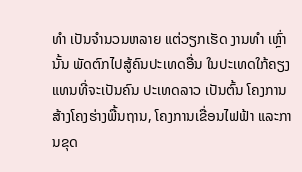ທຳ ເປັນຈຳນວນຫລາຍ ແຕ່ວຽກເຮັດ ງານທຳ ເຫຼົ່ານັ້ນ ພັດຕົກໄປສູ້ຄົນປະເທດອື່ນ ໃນປະເທດໃກ້ຄຽງ ແທນທີ່ຈະເປັນຄົນ ປະເທດລາວ ເປັນຕົ້ນ ໂຄງການສ້າງໂຄງຮ່າງພື້ນຖານ, ໂຄງການເຂື່ອນໄຟຟ້າ ແລະການຂຸດ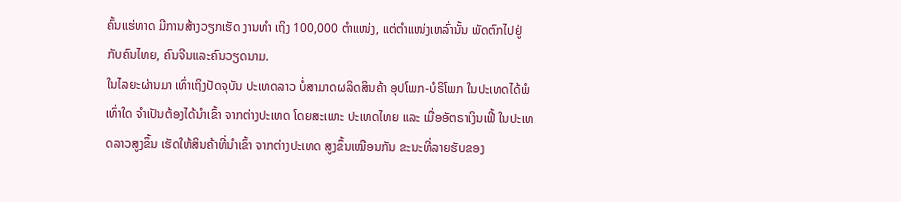ຄົ້ນແຮ່ທາດ ມີການສ້າງວຽກເຮັດ ງານທຳ ເຖິງ 100,000 ຕຳແໜ່ງ, ແຕ່ຕຳແໜ່ງເຫລົ່ານັ້ນ ພັດຕົກໄປຢູ່ກັບຄົນໄທຍ, ຄົນຈີນແລະຄົນວຽດນາມ.
ໃນໄລຍະຜ່ານມາ ເທົ່າເຖິງປັດຈຸບັນ ປະເທດລາວ ບໍ່ສາມາດຜລິດສິນຄ້າ ອຸປໂພກ-ບໍຣິໂພກ ໃນປະເທດໄດ້ພໍເທົ່າໃດ ຈຳເປັນຕ້ອງໄດ້ນຳເຂົ້າ ຈາກຕ່າງປະເທດ ໂດຍສະເພາະ ປະເທດໄທຍ ແລະ ເມື່ອອັຕຣາເງິນເຟີ້ ໃນປະເທດລາວສູງຂຶ້ນ ເຮັດໃຫ້ສິນຄ້າທີ່ນຳເຂົ້າ ຈາກຕ່າງປະເທດ ສູງຂຶ້ນເໝືອນກັນ ຂະນະທີ່ລາຍຮັບຂອງ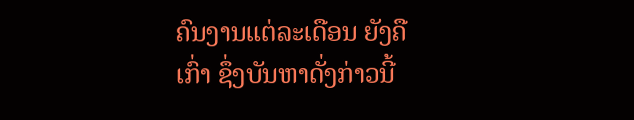ຄົນງານແຕ່ລະເດືອນ ຍັງຄືເກົ່າ ຊຶ່ງບັນຫາດັ່ງກ່າວນີ້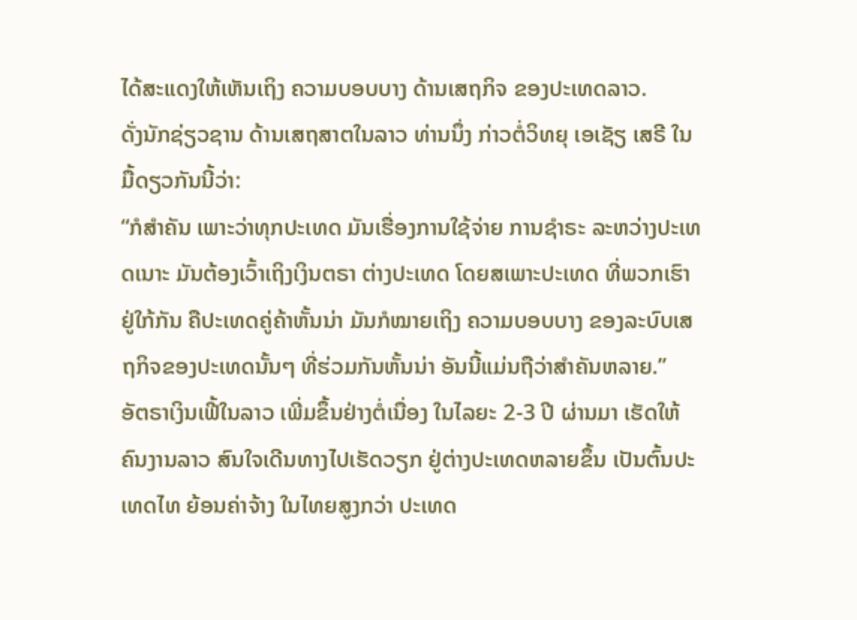ໄດ້ສະແດງໃຫ້ເຫັນເຖິງ ຄວາມບອບບາງ ດ້ານເສຖກິຈ ຂອງປະເທດລາວ.
ດັ່ງນັກຊ່ຽວຊານ ດ້ານເສຖສາຕໃນລາວ ທ່ານນຶ່ງ ກ່າວຕໍ່ວິທຍຸ ເອເຊັຽ ເສຣີ ໃນມື້ດຽວກັນນີ້ວ່າ:
“ກໍສຳຄັນ ເພາະວ່າທຸກປະເທດ ມັນເຮື່ອງການໃຊ້ຈ່າຍ ການຊຳຣະ ລະຫວ່າງປະເທດເນາະ ມັນຕ້ອງເວົ້າເຖິງເງິນຕຣາ ຕ່າງປະເທດ ໂດຍສເພາະປະເທດ ທີ່ພວກເຮົາຢູ່ໃກ້ກັນ ຄືປະເທດຄູ່ຄ້າຫັ້ນນ່າ ມັນກໍໝາຍເຖິງ ຄວາມບອບບາງ ຂອງລະບົບເສຖກິຈຂອງປະເທດນັ້ນໆ ທີ່ຮ່ວມກັນຫັ້ນນ່າ ອັນນີ້ແມ່ນຖືວ່າສຳຄັນຫລາຍ.”
ອັຕຣາເງິນເຟີ້ໃນລາວ ເພີ່ມຂຶ້ນຢ່າງຕໍ່ເນື່ອງ ໃນໄລຍະ 2-3 ປີ ຜ່ານມາ ເຮັດໃຫ້ຄົນງານລາວ ສົນໃຈເດີນທາງໄປເຮັດວຽກ ຢູ່ຕ່າງປະເທດຫລາຍຂຶ້ນ ເປັນຕົ້ນປະເທດໄທ ຍ້ອນຄ່າຈ້າງ ໃນໄທຍສູງກວ່າ ປະເທດ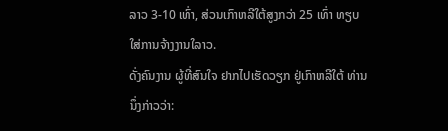ລາວ 3-10 ເທົ່າ, ສ່ວນເກົາຫລີໃຕ້ສູງກວ່າ 25 ເທົ່າ ທຽບໃສ່ການຈ້າງງານໃລາວ.
ດັ່ງຄົນງານ ຜູ້ທີ່ສົນໃຈ ຢາກໄປເຮັດວຽກ ຢູ່ເກົາຫລີໃຕ້ ທ່ານນຶ່ງກ່າວວ່າ: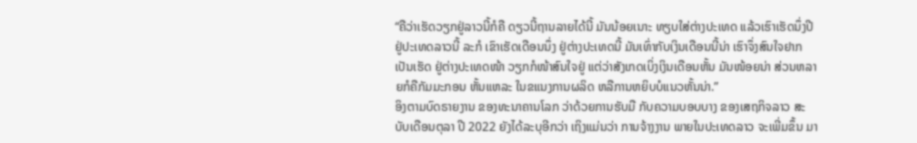“ຄືວ່າເຮັດວຽກຢູ່ລາວນີ້ກໍຄື ດຽວນີ້ຖານລາຍໄດ້ນີ້ ມັນນ້ອຍເນາະ ທຽບໃສ່ຕ່າງປະເທດ ແລ້ວເຮົາເຮັດນຶ່ງປີຢູ່ປະເທດລາວນີ້ ລະກໍ ເຂົາເຮັດເດືອນນຶ່ງ ຢູ່ຕ່າງປະເທດນີ້ ມັນເທົ່າກັບເງິນເດືອນນີ້ນ່າ ເຮົາຈຶ່ງສົນໃຈຢາກເປັນເຮັດ ຢູ່ຕ່າງປະເທດໜ້າ ວຽກກໍໜ້າສົນໃຈຢູ່ ແຕ່ວ່າສັງເກດເບິ່ງເງິນເດືອນຫັ້ນ ມັນໜ້ອຍນ່າ ສ່ວນຫລາຍກໍຄືກັມມະກອນ ຫັ້ນແຫລະ ໃນຂແນງການຜລິດ ຫລືການຫຍິບບໍແນວຫັ້ນນ່າ.”
ອິງຕາມບົດຣາຍງານ ຂອງທະນາຄານໂລກ ວ່າດ້ວຍການຮັບມື ກັບຄວາມບອບບາງ ຂອງເສຖກິຈລາວ ສະບັບເດືອນຕຸລາ ປີ 2022 ຍັງໄດ້ລະບຸອີກວ່າ ເຖິງແມ່ນວ່າ ການຈ້າງງານ ພາຍໃນປະເທດລາວ ຈະເພີ່ມຂຶ້ນ ມາ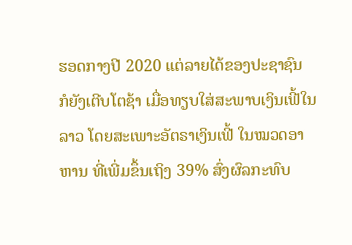ຮອດກາງປີ 2020 ແຕ່ລາຍໄດ້ຂອງປະຊາຊົນ ກໍຍັງເຕີບໂຕຊ້າ ເມື່ອທຽບໃສ່ສະພາບເງິນເຟີ້ໃນລາວ ໂດຍສະເພາະອັຕຣາເງິນເຟີ້ ໃນໝວດອາຫານ ທີ່ເພີ່ມຂຶ້ນເຖິງ 39% ສົ່ງຜົລກະທົບ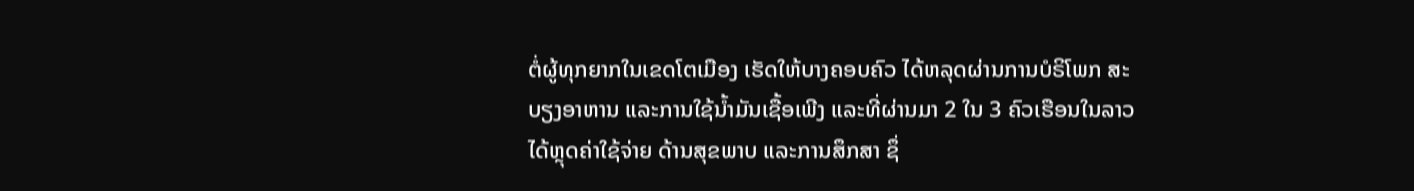ຕໍ່ຜູ້ທຸກຍາກໃນເຂດໂຕເມືອງ ເຮັດໃຫ້ບາງຄອບຄົວ ໄດ້ຫລຸດຜ່ານການບໍຣິໂພກ ສະບຽງອາຫານ ແລະການໃຊ້ນ້ຳມັນເຊື້ອເພີງ ແລະທີ່ຜ່ານມາ 2 ໃນ 3 ຄົວເຮືອນໃນລາວ ໄດ້ຫຼຸດຄ່າໃຊ້ຈ່າຍ ດ້ານສຸຂພາບ ແລະການສຶກສາ ຊຶ່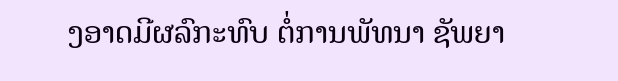ງອາດມີຜລົກະທົບ ຕໍ່ການພັທນາ ຊັພຍາ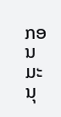ກອນມະນຸ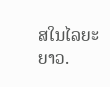ສໃນໄລຍະຍາວ.